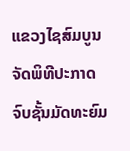ແຂວງໄຊສົມບູນ ຈັດພິທີປະກາດຈົບຊັ້ນມັດທະຍົມ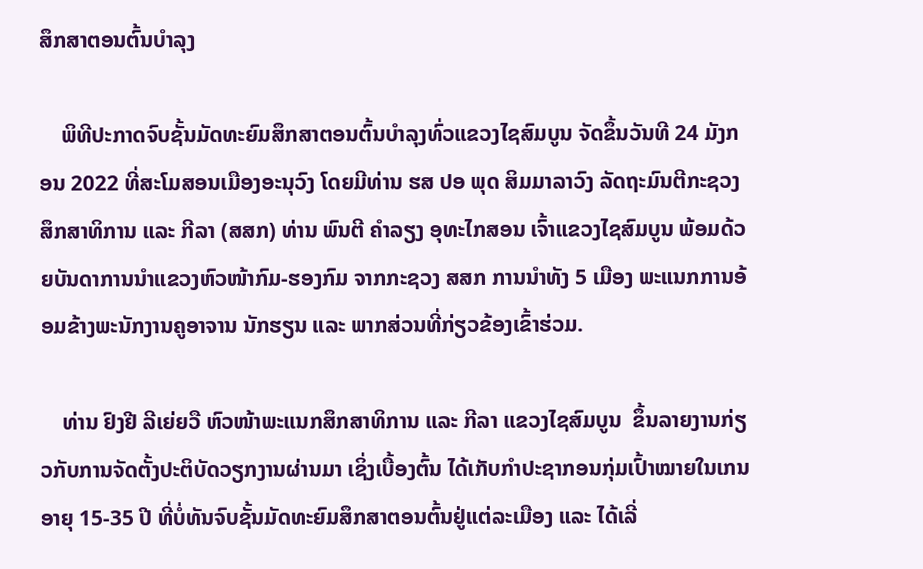ສຶກສາຕອນຕົ້ນບຳລຸງ

    ພິທີປະກາດຈົບຊັ້ນມັດທະຍົມສຶກສາຕອນຕົ້ນບຳລຸງທົ່ວແຂວງໄຊສົມບູນ ຈັດຂຶ້ນວັນທີ 24 ມັງກອນ 2022 ທີ່ສະໂມສອນເມືອງອະນຸວົງ ໂດຍມີທ່ານ ຮສ ປອ ພຸດ ສິມມາລາວົງ ລັດຖະມົນຕີກະຊວງສຶກສາທິການ ແລະ ກີລາ (ສສກ) ທ່ານ ພົນຕີ ຄຳລຽງ ອຸທະໄກສອນ ເຈົ້າແຂວງໄຊສົມບູນ ພ້ອມດ້ວຍບັນດາການນໍາແຂວງຫົວໜ້າກົມ-ຮອງກົມ ຈາກກະຊວງ ສສກ ການນຳທັງ 5 ເມືອງ ພະແນກການອ້ອມຂ້າງພະນັກງານຄູອາຈານ ນັກຮຽນ ແລະ ພາກສ່ວນທີ່ກ່ຽວຂ້ອງເຂົ້າຮ່ວມ.

    ທ່ານ ຢົງຢີ ລີເຍ່ຍວື ຫົວໜ້າພະແນກສຶກສາທິການ ແລະ ກີລາ ແຂວງໄຊສົມບູນ  ຂຶ້ນລາຍງານກ່ຽວກັບການຈັດຕັ້ງປະຕິບັດວຽກງານຜ່ານມາ ເຊິ່ງເບື້ອງຕົ້ນ ໄດ້ເກັບກຳປະຊາກອນກຸ່ມເປົ້າໝາຍໃນເກນອາຍຸ 15-35 ປີ ທີ່ບໍ່ທັນຈົບຊັ້ນມັດທະຍົມສຶກສາຕອນຕົ້ນຢູ່ແຕ່ລະເມືອງ ແລະ ໄດ້ເລີ່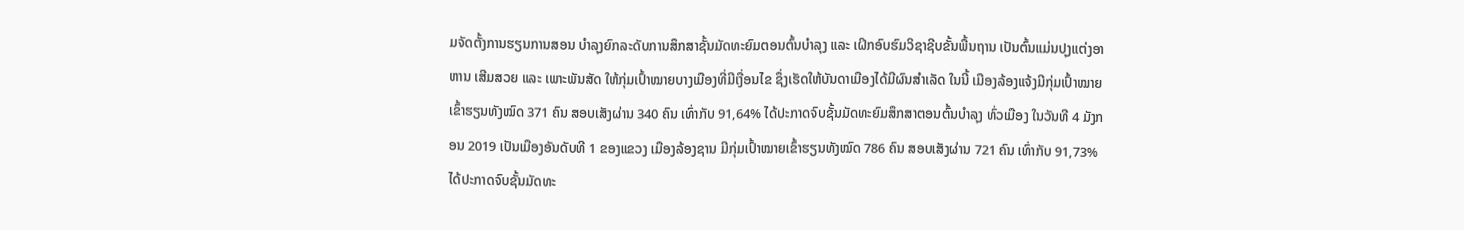ມຈັດຕັ້ງການຮຽນການສອນ ບຳລຸງຍົກລະດັບການສຶກສາຊັ້ນມັດທະຍົມຕອນຕົ້ນບຳລຸງ ແລະ ເຝິກອົບຮົມວິຊາຊີບຂັ້ນພື້ນຖານ ເປັນຕົ້ນແມ່ນປຸງແຕ່ງອາຫານ ເສີມສວຍ ແລະ ເພາະພັນສັດ ໃຫ້ກຸ່ມເປົ້າໝາຍບາງເມືອງທີ່ມີເງື່ອນໄຂ ຊຶ່ງເຮັດໃຫ້ບັນດາເມືອງໄດ້ມີຜົນສຳເລັດ ໃນນີ້ ເມືອງລ້ອງແຈ້ງມີກຸ່ມເປົ້າໝາຍເຂົ້າຮຽນທັງໝົດ 371 ຄົນ ສອບເສັງຜ່ານ 340 ຄົນ ເທົ່າກັບ 91,64% ໄດ້ປະກາດຈົບຊັ້ນມັດທະຍົມສຶກສາຕອນຕົ້ນບຳລຸງ ທົ່ວເມືອງ ໃນວັນທີ 4 ມັງກອນ 2019 ເປັນເມືອງອັນດັບທີ 1 ຂອງແຂວງ ເມືອງລ້ອງຊານ ມີກຸ່ມເປົ້າໝາຍເຂົ້າຮຽນທັງໝົດ 786 ຄົນ ສອບເສັງຜ່ານ 721 ຄົນ ເທົ່າກັບ 91,73% ໄດ້ປະກາດຈົບຊັ້ນມັດທະ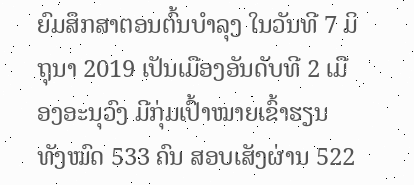ຍົມສຶກສາຕອນຕົ້ນບຳລຸງ ໃນວັນທີ 7 ມິຖຸນາ 2019 ເປັນເມືອງອັນດັບທີ 2 ເມືອງອະນຸວົງ ມີກຸ່ມເປົ້າໝາຍເຂົ້າຮຽນ ທັງໝົດ 533 ຄົນ ສອບເສັງຜ່ານ 522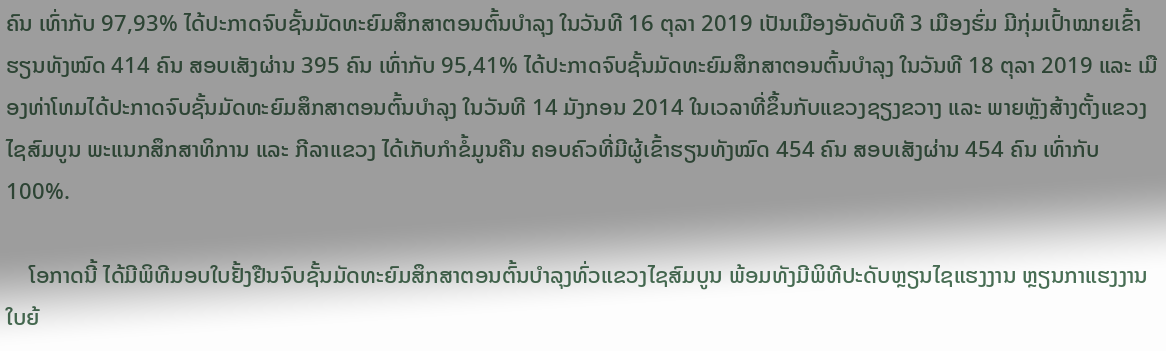ຄົນ ເທົ່າກັບ 97,93% ໄດ້ປະກາດຈົບຊັ້ນມັດທະຍົມສຶກສາຕອນຕົ້ນບຳລຸງ ໃນວັນທີ 16 ຕຸລາ 2019 ເປັນເມືອງອັນດັບທີ 3 ເມືອງຮົ່ມ ມີກຸ່ມເປົ້າໝາຍເຂົ້າຮຽນທັງໝົດ 414 ຄົນ ສອບເສັງຜ່ານ 395 ຄົນ ເທົ່າກັບ 95,41% ໄດ້ປະກາດຈົບຊັ້ນມັດທະຍົມສຶກສາຕອນຕົ້ນບໍາລຸງ ໃນວັນທີ 18 ຕຸລາ 2019 ແລະ ເມືອງທ່າໂທມໄດ້ປະກາດຈົບຊັ້ນມັດທະຍົມສຶກສາຕອນຕົ້ນບຳລຸງ ໃນວັນທີ 14 ມັງກອນ 2014 ໃນເວລາທີ່ຂຶ້ນກັບແຂວງຊຽງຂວາງ ແລະ ພາຍຫຼັງສ້າງຕັ້ງແຂວງໄຊສົມບູນ ພະແນກສຶກສາທິການ ແລະ ກີລາແຂວງ ໄດ້ເກັບກຳຂໍ້ມູນຄືນ ຄອບຄົວທີ່ມີຜູ້ເຂົ້າຮຽນທັງໝົດ 454 ຄົນ ສອບເສັງຜ່ານ 454 ຄົນ ເທົ່າກັບ 100%.

    ໂອກາດນີ້ ໄດ້ມີພິທີມອບໃບຢັ້ງຢືນຈົບຊັ້ນມັດທະຍົມສຶກສາຕອນຕົ້ນບຳລຸງທົ່ວແຂວງໄຊສົມບູນ ພ້ອມທັງມີພິທີປະດັບຫຼຽນໄຊແຮງງານ ຫຼຽນກາແຮງງານ ໃບຍ້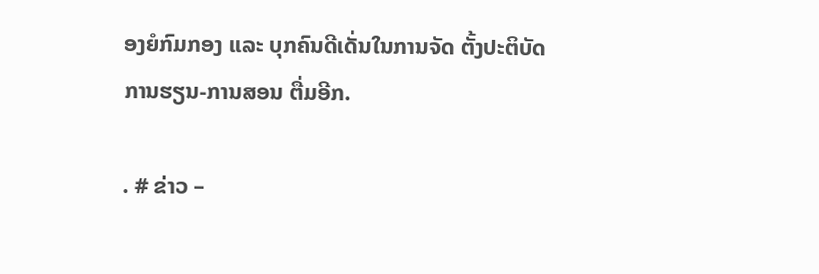ອງຍໍກົມກອງ ແລະ ບຸກຄົນດີເດັ່ນໃນການຈັດ ຕັ້ງປະຕິບັດການຮຽນ-ການສອນ ຕື່ມອີກ.

. # ຂ່າວ –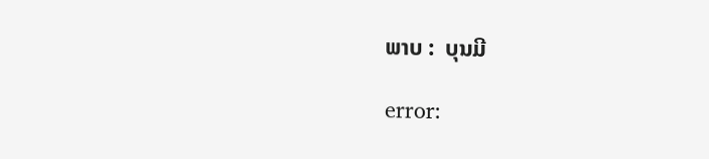ພາບ :  ບຸນມີ

error: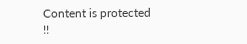Content is protected !!